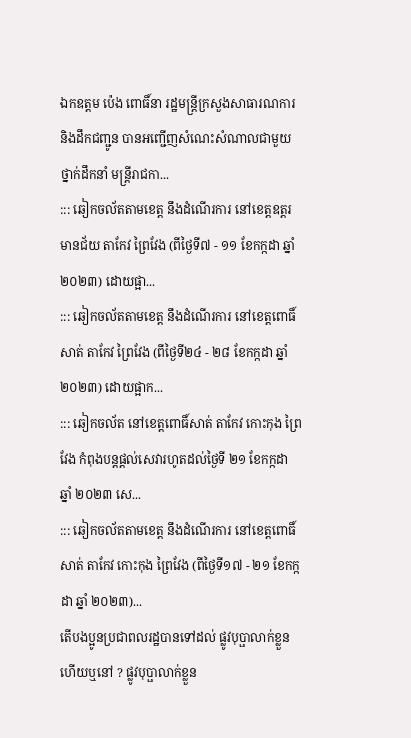ឯកឧត្តម ប៉េង ពោធិ៍នា រដ្ឋមន្ត្រីក្រសួងសាធារណការ និងដឹកជញ្ជូន បានអញ្ជើញសំណេះសំណាលជាមួយថ្នាក់ដឹកនាំ មន្ត្រីរាជកា...
::: ឆៀកចល័តតាមខេត្ត នឹងដំណើរការ នៅខេត្តឧត្តរមានជ័យ តាកែវ ព្រៃវែង (ពីថ្ងៃទី៧ - ១១ ខែកក្កដា ឆ្នាំ ២០២៣) ដោយផ្អា...
::: ឆៀកចល័តតាមខេត្ត នឹងដំណើរការ នៅខេត្តពោធិ៍សាត់ តាកែវ ព្រៃវែង (ពីថ្ងៃទី២៤ - ២៨ ខែកក្កដា ឆ្នាំ ២០២៣) ដោយផ្អាក...
::: ឆៀកចល័ត នៅខេត្តពោធិ៍សាត់ តាកែវ កោះកុង ព្រៃវែង កំពុងបន្តផ្តល់សេវារហូតដល់ថ្ងៃទី ២១ ខែកក្កដា ឆ្នាំ ២០២៣ សេ...
::: ឆៀកចល័តតាមខេត្ត នឹងដំណើរការ នៅខេត្តពោធិ៍សាត់ តាកែវ កោះកុង ព្រៃវែង (ពីថ្ងៃទី១៧ - ២១ ខែកក្កដា ឆ្នាំ ២០២៣)...
តើបងប្អូនប្រជាពលរដ្ឋបានទៅដល់ ផ្លូវបុប្ផាលាក់ខ្លួន ហើយឬនៅ ? ផ្លូវបុប្ផាលាក់ខ្លួន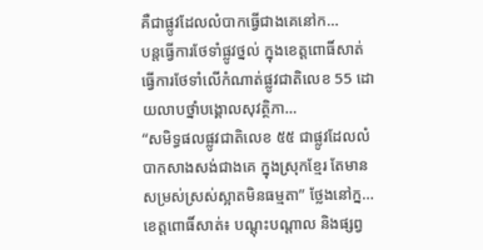គឺជាផ្លូវដែលលំបាកធ្វើជាងគេនៅក...
បន្តធ្វើការថែទាំផ្លូវថ្នល់ ក្នុងខេត្តពោធិ៍សាត់ ធ្វើការថែទាំលើកំណាត់ផ្លូវជាតិលេខ 55 ដោយលាបថ្នាំបង្គោលសុវត្ថិភា...
“សមិទ្ធផលផ្លូវជាតិលេខ ៥៥ ជាផ្លូវដែលលំបាកសាងសង់ជាងគេ ក្នុងស្រុកខ្មែរ តែមានសម្រស់ស្រស់ស្អាតមិនធម្មតា” ថ្លែងនៅក្ន...
ខេត្តពោធិ៍សាត់៖ បណ្តុះបណ្តាល និងផ្សព្វ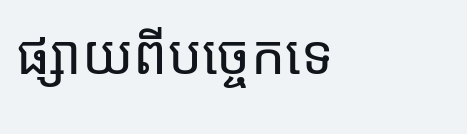ផ្សាយពីបច្ចេកទេ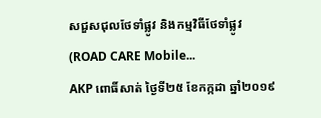សជួសជុលថែទាំផ្លូវ និងកម្មវិធីថែទាំផ្លូវ (ROAD CARE Mobile...
AKP ពោធិ៍សាត់ ថ្ងៃទី២៥ ខែកក្កដា ឆ្នាំ២០១៩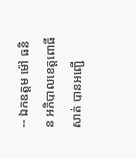-- ឯកឧត្តម ម៉ៅ ធនិន អភិបាលខេត្តពោធិ៍សាត់ បានអញ្ជើ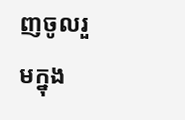ញចូលរួមក្នុង